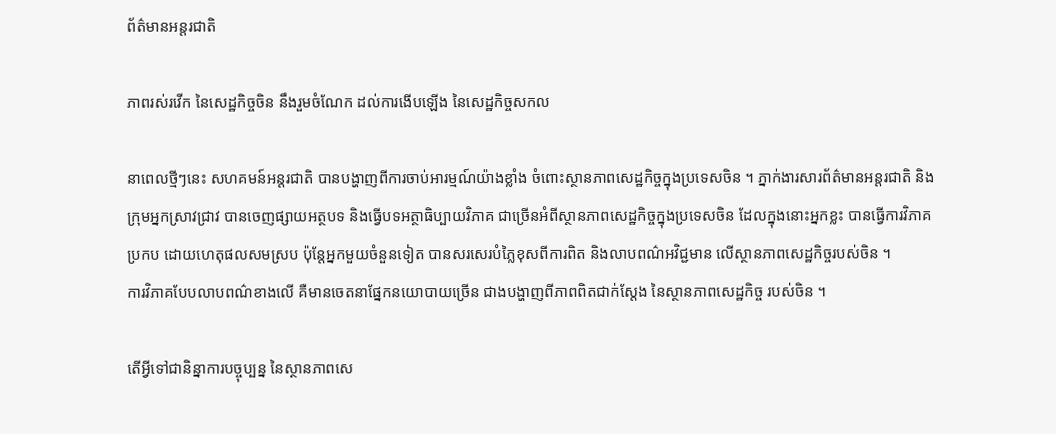ព័ត៌មានអន្តរជាតិ

ភាពរស់រវើក នៃសេដ្ឋកិច្ចចិន នឹងរួមចំណែក ដល់ការងើបឡើង នៃសេដ្ឋកិច្ចសកល

នាពេលថ្មីៗនេះ សហគមន៍អន្តរជាតិ បានបង្ហាញពីការចាប់អារម្មណ៍យ៉ាងខ្លាំង ចំពោះស្ថានភាពសេដ្ឋកិច្ចក្នុងប្រទេសចិន ។ ភ្នាក់ងារសារព័ត៌មានអន្តរជាតិ និងក្រុមអ្នកស្រាវជ្រាវ បានចេញផ្សាយអត្ថបទ និងធ្វើបទអត្ថាធិប្បាយវិភាគ ជាច្រើនអំពីស្ថានភាពសេដ្ឋកិច្ចក្នុងប្រទេសចិន ដែលក្នុងនោះអ្នកខ្លះ បានធ្វើការវិភាគប្រកប ដោយហេតុផលសមស្រប ប៉ុន្តែអ្នកមួយចំនួនទៀត បានសរសេរបំភ្លៃខុសពីការពិត និងលាបពណ៌អវិជ្ជមាន លើស្ថានភាពសេដ្ឋកិច្ចរបស់ចិន ។
ការវិភាគបែបលាបពណ៌ខាងលើ គឺមានចេតនាផ្នែកនយោបាយច្រើន ជាងបង្ហាញពីភាពពិតជាក់ស្តែង នៃស្ថានភាពសេដ្ឋកិច្ច របស់ចិន ។

តើអ្វីទៅជានិន្នាការបច្ចុប្បន្ន នៃស្ថានភាពសេ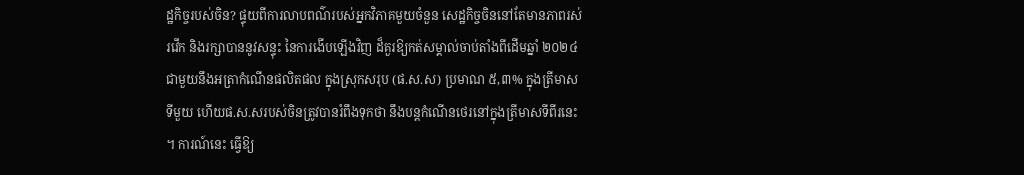ដ្ឋកិច្ចរបស់ចិន? ផ្ទុយពីការលាបពណ៌របស់អ្នកវិភាគមួយចំនួន សេដ្ឋកិច្ចចិននៅតែមានភាពរស់រវើក និងរក្សាបាននូវសន្ទុះ នៃការងើបឡើងវិញ ដ៏គួរឱ្យកត់សម្គាល់ចាប់តាំងពីដើមឆ្នាំ ២០២៤ ជាមួយនឹងអត្រាកំណើនផលិតផល ក្នុងស្រុកសរុប (ផ.ស.ស) ប្រមាណ ៥,៣% ក្នុងត្រីមាសទីមួយ ហើយផ.ស.សរបស់ចិនត្រូវបានរំពឹងទុកថា នឹងបន្តកំណើនថេរនៅក្នុងត្រីមាសទីពីរនេះ ។ ការណ៍នេះ ធ្វើឱ្យ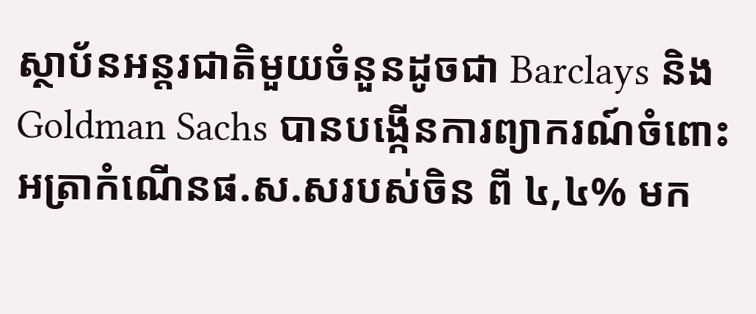ស្ថាប័នអន្តរជាតិមួយចំនួនដូចជា Barclays និង Goldman Sachs បានបង្កើនការព្យាករណ៍ចំពោះអត្រាកំណើនផ.ស.សរបស់ចិន ពី ៤,៤% មក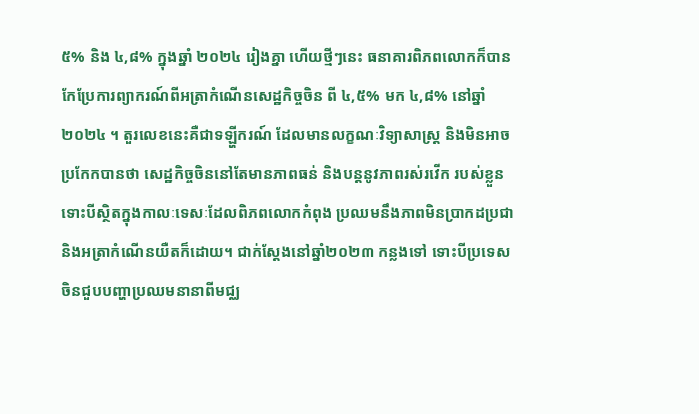៥% និង ៤,៨% ក្នុងឆ្នាំ ២០២៤ រៀងគ្នា ហើយថ្មីៗនេះ ធនាគារពិភពលោកក៏បានកែប្រែការព្យាករណ៍ពីអត្រាកំណើនសេដ្ឋកិច្ចចិន ពី ៤,៥% មក ៤,៨% នៅឆ្នាំ២០២៤ ។ តួរលេខនេះគឺជាទឡ្ហីករណ៍ ដែលមានលក្ខណៈវិទ្យាសាស្ត្រ និងមិនអាចប្រកែកបានថា សេដ្ឋកិច្ចចិននៅតែមានភាពធន់ និងបន្តនូវភាពរស់រវើក របស់ខ្លួន ទោះបីស្ថិតក្នុងកាលៈទេសៈដែលពិភពលោកកំពុង ប្រឈមនឹងភាពមិនប្រាកដប្រជា និងអត្រាកំណើនយឺតក៏ដោយ។ ជាក់ស្តែងនៅឆ្នាំ២០២៣ កន្លងទៅ ទោះបីប្រទេសចិនជួបបញ្ហាប្រឈមនានាពីមជ្ឈ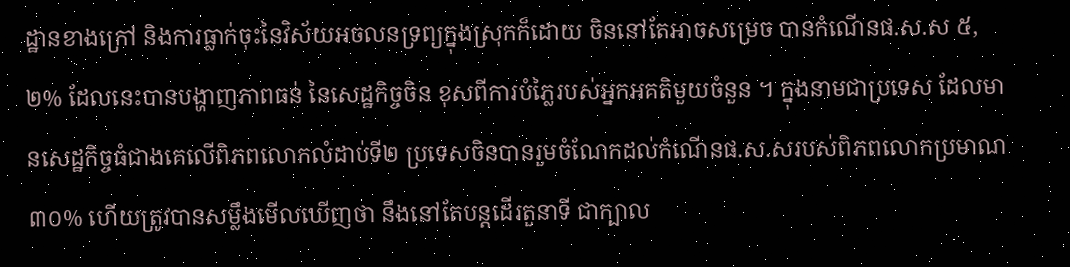ដ្ឋានខាងក្រៅ និងការធ្លាក់ចុះនៃវិស័យអចលនទ្រព្យក្នុងស្រុកក៏ដោយ ចិននៅតែអាចសម្រេច បានកំណើនផ.ស.ស ៥,២% ដែលនេះបានបង្ហាញភាពធន់ នៃសេដ្ឋកិច្ចចិន ខុសពីការបំភ្លៃរបស់អ្នកអគតិមួយចំនួន ។ ក្នុងនាមជាប្រទេស ដែលមានសេដ្ឋកិច្ចធំជាងគេលើពិភពលោកលំដាប់ទី២ ប្រទេសចិនបានរួមចំណែកដល់កំណើនផ.ស.សរបស់ពិភពលោកប្រមាណ ៣០% ហើយត្រូវបានសម្លឹងមើលឃើញថា នឹងនៅតែបន្តដើរតួនាទី ជាក្បាល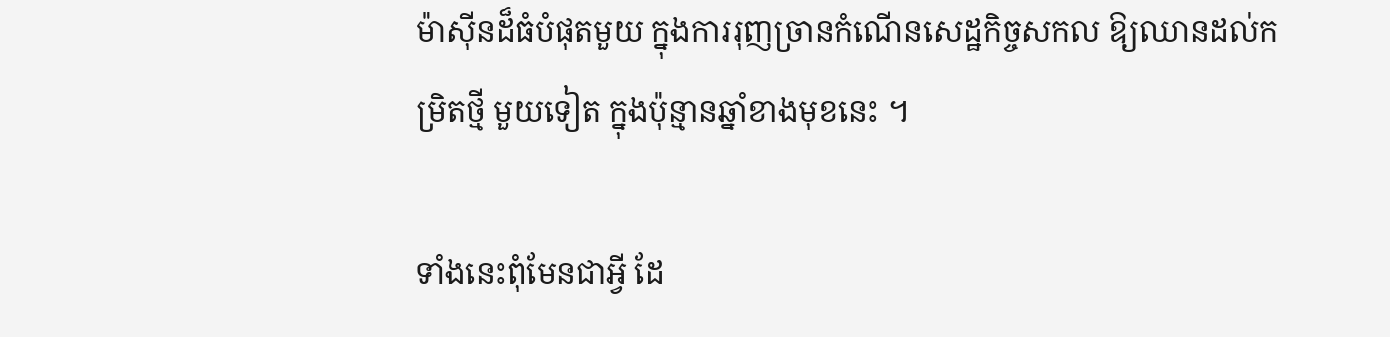ម៉ាស៊ីនដ៏ធំបំផុតមួយ ក្នុងការរុញច្រានកំណើនសេដ្ឋកិច្ចសកល ឱ្យឈានដល់កម្រិតថ្មី មួយទៀត ក្នុងប៉ុន្មានឆ្នាំខាងមុខនេះ ។

ទាំងនេះពុំមែនជាអ្វី ដែ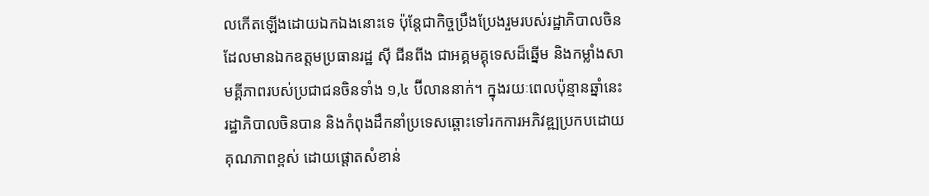លកើតឡើងដោយឯកឯងនោះទេ ប៉ុន្តែជាកិច្ចប្រឹងប្រែងរួមរបស់រដ្ឋាភិបាលចិន ដែលមានឯកឧត្តមប្រធានរដ្ឋ ស៊ី ជីនពីង ជាអគ្គមគ្គុទេសដ៏ឆ្នើម និងកម្លាំងសាមគី្គភាពរបស់ប្រជាជនចិនទាំង ១,៤ ប៊ីលាននាក់។ ក្នុងរយៈពេលប៉ុន្មានឆ្នាំនេះ រដ្ឋាភិបាលចិនបាន និងកំពុងដឹកនាំប្រទេសឆ្ពោះទៅរកការអភិវឌ្ឍប្រកបដោយគុណភាពខ្ពស់ ដោយផ្តោតសំខាន់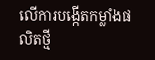លើការបង្កើតកម្លាំងផលិតថ្មី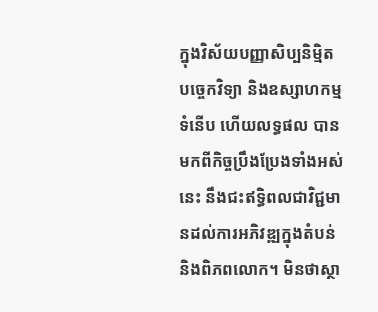ក្នុងវិស័យបញ្ញាសិប្បនិម្មិត បច្ចេកវិទ្យា និងឧស្សាហកម្មទំនើប ហើយលទ្ធផល បានមកពីកិច្ចប្រឹងប្រែងទាំងអស់នេះ នឹងជះឥទ្ធិពលជាវិជ្ជមានដល់ការអភិវឌ្ឍក្នុងតំបន់ និងពិភពលោក។ មិនថាស្ថា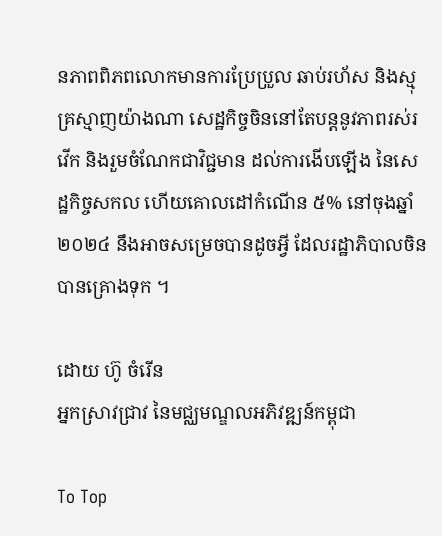នភាពពិភពលោកមានការប្រែប្រួល ឆាប់រហ័ស និងស្មុគ្រស្មាញយ៉ាងណា សេដ្ឋកិច្ចចិននៅតែបន្តនូវភាពរស់រវើក និងរួមចំណែកជាវិជ្ជមាន ដល់ការងើបឡើង នៃសេដ្ឋកិច្ចសកល ហើយគោលដៅកំណើន ៥% នៅចុងឆ្នាំ២០២៤ នឹងអាចសម្រេចបានដូចអ្វី ដែលរដ្ឋាភិបាលចិនបានគ្រោងទុក ។

ដោយ ហ៊ូ ចំរើន
អ្នកស្រាវជ្រាវ នៃមជ្ឈមណ្ឌលអភិវឌ្ឍន៍កម្ពុជា

To Top